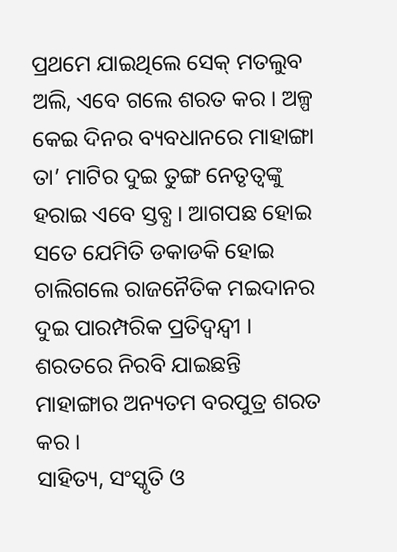ପ୍ରଥମେ ଯାଇଥିଲେ ସେକ୍ ମତଲୁବ ଅଲି, ଏବେ ଗଲେ ଶରତ କର । ଅଳ୍ପ କେଇ ଦିନର ବ୍ୟବଧାନରେ ମାହାଙ୍ଗା ତା’ ମାଟିର ଦୁଇ ତୁଙ୍ଗ ନେତୃତ୍ୱଙ୍କୁ ହରାଇ ଏବେ ସ୍ତବ୍ଧ । ଆଗପଛ ହୋଇ ସତେ ଯେମିତି ଡକାଡକି ହୋଇ ଚାଲିଗଲେ ରାଜନୈତିକ ମଇଦାନର ଦୁଇ ପାରମ୍ପରିକ ପ୍ରତିଦ୍ୱନ୍ଦ୍ୱୀ । ଶରତରେ ନିରବି ଯାଇଛନ୍ତି ମାହାଙ୍ଗାର ଅନ୍ୟତମ ବରପୁତ୍ର ଶରତ କର ।
ସାହିତ୍ୟ, ସଂସ୍କୃତି ଓ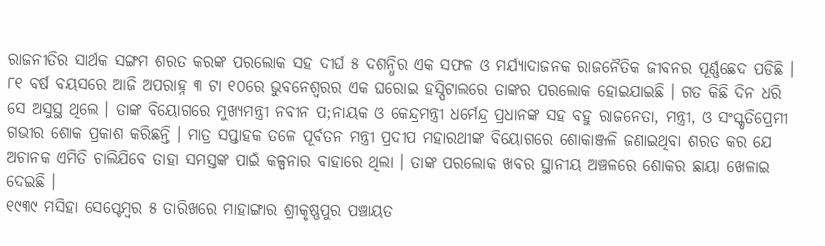ରାଜନୀତିର ସାର୍ଥକ ସଙ୍ଗମ ଶରତ କରଙ୍କ ପରଲୋକ ସହ ଦୀର୍ଘ ୫ ଦଶନ୍ଧିର ଏକ ସଫଳ ଓ ମର୍ଯ୍ୟାଦାଜନକ ରାଜନୈତିକ ଜୀବନର ପୂର୍ଣ୍ଣଛେଦ ପଡିଛି । ୮୧ ବର୍ଷ ବୟସରେ ଆଜି ଅପରାହ୍ନ ୩ ଟା ୧୦ରେ ଭୁବନେଶ୍ୱରର ଏକ ଘରୋଇ ହସ୍ପିଟାଲରେ ତାଙ୍କର ପରଲୋକ ହୋଇଯାଇଛି । ଗତ କିଛି ଦିନ ଧରି ସେ ଅସୁସ୍ଥ ଥିଲେ । ତାଙ୍କ ବିୟୋଗରେ ମୁଖ୍ୟମନ୍ତ୍ରୀ ନବୀନ ପ;ନାୟକ ଓ କେନ୍ଦ୍ରମନ୍ତ୍ରୀ ଧର୍ମେନ୍ଦ୍ର ପ୍ରଧାନଙ୍କ ସହ ବହୁ ରାଜନେତା, ମନ୍ତ୍ରୀ, ଓ ସଂସ୍କୃତିପ୍ରେମୀ ଗଭୀର ଶୋକ ପ୍ରକାଶ କରିଛନ୍ତି । ମାତ୍ର ସପ୍ତାହକ ତଳେ ପୂର୍ବତନ ମନ୍ତ୍ରୀ ପ୍ରଦୀପ ମହାରଥୀଙ୍କ ବିୟୋଗରେ ଶୋକାଞ୍ଜଳି ଜଣାଇଥିବା ଶରତ କର ଯେ ଅଚାନକ ଏମିତି ଚାଲିଯିବେ ତାହା ସମସ୍ତଙ୍କ ପାଇଁ କଳ୍ପନାର ବାହାରେ ଥିଲା । ତାଙ୍କ ପରଲୋକ ଖବର ସ୍ଥାନୀୟ ଅଞ୍ଚଳରେ ଶୋକର ଛାୟା ଖେଳାଇ ଦେଇଛି ।
୧୯୩୯ ମସିହା ସେପ୍ଟେମ୍ବର ୫ ତାରିଖରେ ମାହାଙ୍ଗାର ଶ୍ରୀକୃଷ୍ଣପୁର ପଞ୍ଚାୟତ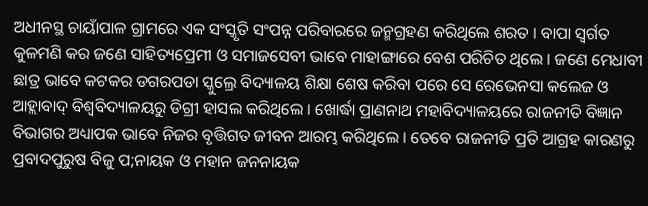ଅଧୀନସ୍ଥ ଚାୟାଁପାଳ ଗ୍ରାମରେ ଏକ ସଂସ୍କୃତି ସଂପନ୍ନ ପରିବାରରେ ଜନ୍ମଗ୍ରହଣ କରିଥିଲେ ଶରତ । ବାପା ସ୍ୱର୍ଗତ କୁଳମଣି କର ଜଣେ ସାହିତ୍ୟପ୍ରେମୀ ଓ ସମାଜସେବୀ ଭାବେ ମାହାଙ୍ଗାରେ ବେଶ ପରିଚିତ ଥିଲେ । ଜଣେ ମେଧାବୀ ଛାତ୍ର ଭାବେ କଟକର ଡଗରପଡା ସ୍କୁଲ୍ରେ ବିଦ୍ୟାଳୟ ଶିକ୍ଷା ଶେଷ କରିବା ପରେ ସେ ରେଭେନସା କଲେଜ ଓ ଆହ୍ଲାବାଦ୍ ବିଶ୍ୱବିଦ୍ୟାଳୟରୁ ଡିଗ୍ରୀ ହାସଲ କରିଥିଲେ । ଖୋର୍ଦ୍ଧା ପ୍ରାଣନାଥ ମହାବିଦ୍ୟାଳୟରେ ରାଜନୀତି ବିଜ୍ଞାନ ବିଭାଗର ଅଧ୍ୟାପକ ଭାବେ ନିଜର ବୃତ୍ତିଗତ ଜୀବନ ଆରମ୍ଭ କରିଥିଲେ । ତେବେ ରାଜନୀତି ପ୍ରତି ଆଗ୍ରହ କାରଣରୁ ପ୍ରବାଦପୁରୁଷ ବିଜୁ ପ;ନାୟକ ଓ ମହାନ ଜନନାୟକ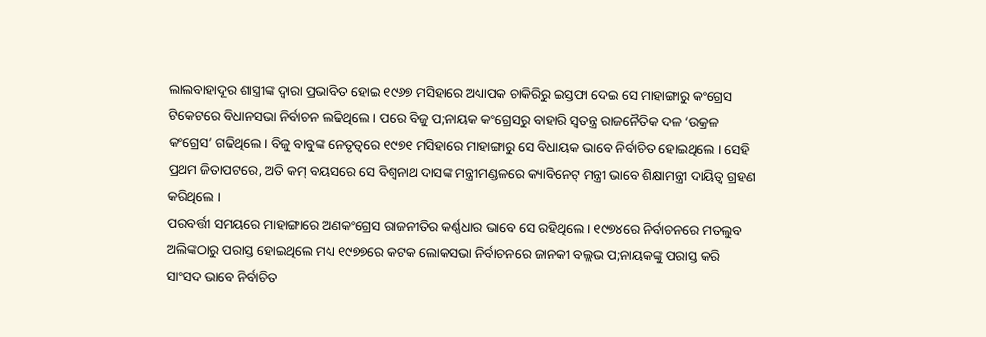ଲାଲବାହାଦୂର ଶାସ୍ତ୍ରୀଙ୍କ ଦ୍ୱାରା ପ୍ରଭାବିତ ହୋଇ ୧୯୬୭ ମସିହାରେ ଅଧ୍ୟାପକ ଚାକିରିରୁ ଇସ୍ତଫା ଦେଇ ସେ ମାହାଙ୍ଗାରୁ କଂଗ୍ରେସ ଟିକେଟରେ ବିଧାନସଭା ନିର୍ବାଚନ ଲଢିଥିଲେ । ପରେ ବିଜୁ ପ;ନାୟକ କଂଗ୍ରେସରୁ ବାହାରି ସ୍ୱତନ୍ତ୍ର ରାଜନୈତିକ ଦଳ ‘ଉକ୍ରଳ କଂଗ୍ରେସ’ ଗଢିଥିଲେ । ବିଜୁ ବାବୁଙ୍କ ନେତୃତ୍ୱରେ ୧୯୭୧ ମସିହାରେ ମାହାଙ୍ଗାରୁ ସେ ବିଧାୟକ ଭାବେ ନିର୍ବାଚିତ ହୋଇଥିଲେ । ସେହି ପ୍ରଥମ ଜିତାପଟରେ, ଅତି କମ୍ ବୟସରେ ସେ ବିଶ୍ୱନାଥ ଦାସଙ୍କ ମନ୍ତ୍ରୀମଣ୍ଡଳରେ କ୍ୟାବିନେଟ୍ ମନ୍ତ୍ରୀ ଭାବେ ଶିକ୍ଷାମନ୍ତ୍ରୀ ଦାୟିତ୍ୱ ଗ୍ରହଣ କରିଥିଲେ ।
ପରବର୍ତ୍ତୀ ସମୟରେ ମାହାଙ୍ଗାରେ ଅଣକଂଗ୍ରେସ ରାଜନୀତିର କର୍ଣ୍ଣଧାର ଭାବେ ସେ ରହିଥିଲେ । ୧୯୭୪ରେ ନିର୍ବାଚନରେ ମତଲୁବ ଅଲିଙ୍କଠାରୁ ପରାସ୍ତ ହୋଇଥିଲେ ମଧ୍ୟ ୧୯୭୭ରେ କଟକ ଲୋକସଭା ନିର୍ବାଚନରେ ଜାନକୀ ବଲ୍ଲଭ ପ;ନାୟକଙ୍କୁ ପରାସ୍ତ କରି ସାଂସଦ ଭାବେ ନିର୍ବାଚିତ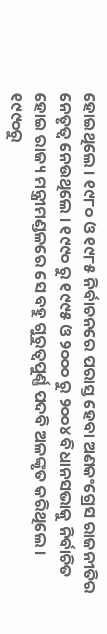ହୋଇଥିଲେ । ୧୯୮୦ ଓ ୧୯୮୫ ନିର୍ବାଚନରେ ପରାସ୍ତ ହେବା ଅଣକଂଗ୍ରେସ ରାଜନୀତିର ନେତୃତ୍ୱ ନେଉଥିଲେ । ୧୯୯୦ ରୁ ୧୯୯୫ ଓ ୨୦୦୦ ରୁ ୨୦୦୪ ବିଧାନସଭାକୁ ନିର୍ବାଚିତ ହୋଇ ରାଜ୍ୟ ମନ୍ତ୍ରୀମଣ୍ଡଳରେ ସେ ବହୁ ଗୁରୁତ୍ୱପୁର୍ଣ୍ଣ ପଦବି ଅଳଙ୍କୃତ କରିଥିଲେ । ୧୯୯୦ରୁ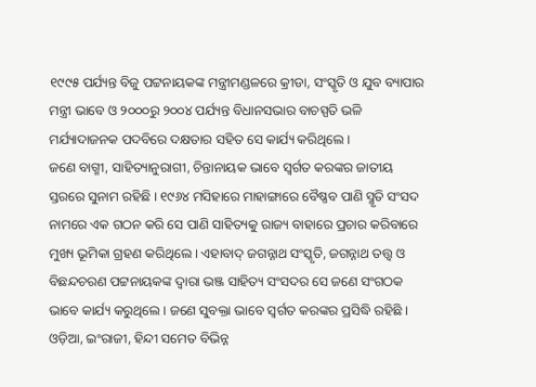୧୯୯୫ ପର୍ଯ୍ୟନ୍ତ ବିଜୁ ପଟ୍ଟନାୟକଙ୍କ ମନ୍ତ୍ରୀମଣ୍ଡଳରେ କ୍ରୀଡା, ସଂସ୍କୃତି ଓ ଯୁବ ବ୍ୟାପାର ମନ୍ତ୍ରୀ ଭାବେ ଓ ୨୦୦୦ରୁ ୨୦୦୪ ପର୍ଯ୍ୟନ୍ତ ବିଧାନସଭାର ବାଚସ୍ପତି ଭଳି ମର୍ଯ୍ୟାଦାଜନକ ପଦବିରେ ଦକ୍ଷତାର ସହିତ ସେ କାର୍ଯ୍ୟ କରିଥିଲେ ।
ଜଣେ ବାଗ୍ମୀ, ସାହିତ୍ୟାନୁରାଗୀ, ଚିନ୍ତାନାୟକ ଭାବେ ସ୍ୱର୍ଗତ କରଙ୍କର ଜାତୀୟ ସ୍ତରରେ ସୁନାମ ରହିଛି । ୧୯୬୪ ମସିହାରେ ମାହାଙ୍ଗାରେ ବୈଷ୍ଣବ ପାଣି ସ୍ମୃତି ସଂସଦ ନାମରେ ଏକ ଗଠନ କରି ସେ ପାଣି ସାହିତ୍ୟକୁ ରାଜ୍ୟ ବାହାରେ ପ୍ରଚାର କରିବାରେ ମୁଖ୍ୟ ଭୂମିକା ଗ୍ରହଣ କରିଥିଲେ । ଏହାବାଦ୍ ଜଗନ୍ନାଥ ସଂସ୍କୃତି, ଜଗନ୍ନାଥ ତତ୍ତ୍ୱ ଓ ବିଛନ୍ଦଚରଣ ପଟ୍ଟନାୟକଙ୍କ ଦ୍ୱାରା ଭଞ୍ଜ ସାହିତ୍ୟ ସଂସଦର ସେ ଜଣେ ସଂଗଠକ ଭାବେ କାର୍ଯ୍ୟ କରୁଥିଲେ । ଜଣେ ସୁବକ୍ତା ଭାବେ ସ୍ୱର୍ଗତ କରଙ୍କର ପ୍ରସିଦ୍ଧି ରହିଛି । ଓଡ଼ିଆ, ଇଂରାଜୀ, ହିନ୍ଦୀ ସମେତ ବିଭିନ୍ନ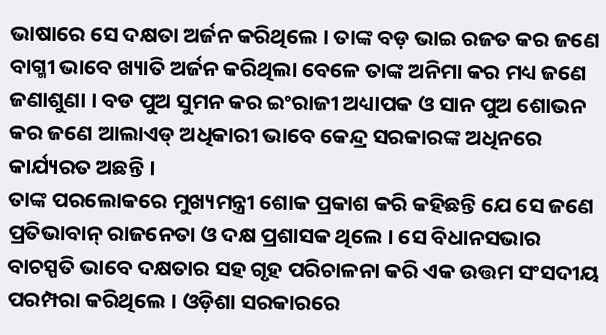ଭାଷାରେ ସେ ଦକ୍ଷତା ଅର୍ଜନ କରିଥିଲେ । ତାଙ୍କ ବଡ଼ ଭାଇ ରଜତ କର ଜଣେ ବାଗ୍ମୀ ଭାବେ ଖ୍ୟାତି ଅର୍ଜନ କରିଥିଲା ବେଳେ ତାଙ୍କ ଅନିମା କର ମଧ୍ୟ ଜଣେ ଜଣାଶୁଣା । ବଡ ପୁଅ ସୁମନ କର ଇଂରାଜୀ ଅଧ୍ୟାପକ ଓ ସାନ ପୁଅ ଶୋଭନ କର ଜଣେ ଆଲାଏଡ୍ ଅଧିକାରୀ ଭାବେ କେନ୍ଦ୍ର ସରକାରଙ୍କ ଅଧିନରେ କାର୍ଯ୍ୟରତ ଅଛନ୍ତି ।
ତାଙ୍କ ପରଲୋକରେ ମୁଖ୍ୟମନ୍ତ୍ରୀ ଶୋକ ପ୍ରକାଶ କରି କହିଛନ୍ତି ଯେ ସେ ଜଣେ ପ୍ରତିଭାବାନ୍ ରାଜନେତା ଓ ଦକ୍ଷ ପ୍ରଶାସକ ଥିଲେ । ସେ ବିଧାନସଭାର ବାଚସ୍ପତି ଭାବେ ଦକ୍ଷତାର ସହ ଗୃହ ପରିଚାଳନା କରି ଏକ ଉତ୍ତମ ସଂସଦୀୟ ପରମ୍ପରା କରିଥିଲେ । ଓଡ଼ିଶା ସରକାରରେ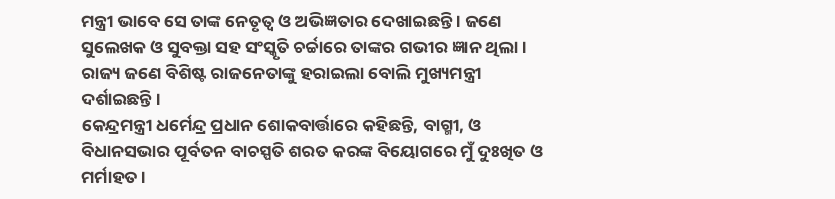ମନ୍ତ୍ରୀ ଭାବେ ସେ ତାଙ୍କ ନେତୃତ୍ୱ ଓ ଅଭିଜ୍ଞତାର ଦେଖାଇଛନ୍ତି । ଜଣେ ସୁଲେଖକ ଓ ସୁବକ୍ତା ସହ ସଂସ୍କୃତି ଚର୍ଚ୍ଚାରେ ତାଙ୍କର ଗଭୀର ଜ୍ଞାନ ଥିଲା । ରାଜ୍ୟ ଜଣେ ବିଶିଷ୍ଟ ରାଜନେତାଙ୍କୁ ହରାଇଲା ବୋଲି ମୁଖ୍ୟମନ୍ତ୍ରୀ ଦର୍ଶାଇଛନ୍ତି ।
କେନ୍ଦ୍ରମନ୍ତ୍ରୀ ଧର୍ମେନ୍ଦ୍ର ପ୍ରଧାନ ଶୋକବାର୍ତ୍ତାରେ କହିଛନ୍ତି, ବାଗ୍ମୀ, ଓ ବିଧାନସଭାର ପୂର୍ବତନ ବାଚସ୍ପତି ଶରତ କରଙ୍କ ବିୟୋଗରେ ମୁଁ ଦୁଃଖିତ ଓ ମର୍ମାହତ ।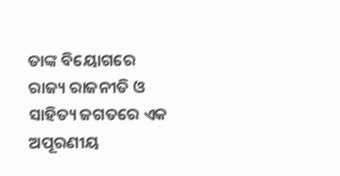ତାଙ୍କ ବିୟୋଗରେ ରାଜ୍ୟ ରାଜନୀତି ଓ ସାହିତ୍ୟ ଜଗତରେ ଏକ ଅପୂରଣୀୟ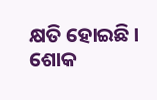କ୍ଷତି ହୋଇଛି । ଶୋକ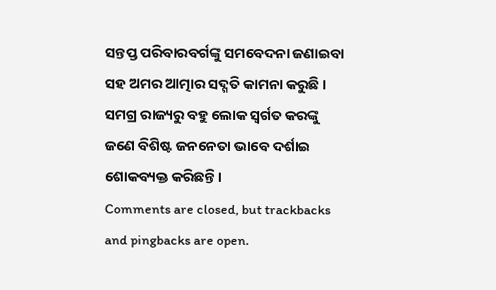ସନ୍ତପ୍ତ ପରିବାରବର୍ଗଙ୍କୁ ସମବେଦନା ଜଣାଇବା ସହ ଅମର ଆତ୍ମାର ସଦ୍ଗତି କାମନା କରୁଛି । ସମଗ୍ର ରାଜ୍ୟରୁ ବହୁ ଲୋକ ସ୍ୱର୍ଗତ କରଙ୍କୁ ଜଣେ ବିଶିଷ୍ଟ ଜନନେତା ଭାବେ ଦର୍ଶାଇ ଶୋକବ୍ୟକ୍ତ କରିଛନ୍ତି ।
Comments are closed, but trackbacks and pingbacks are open.